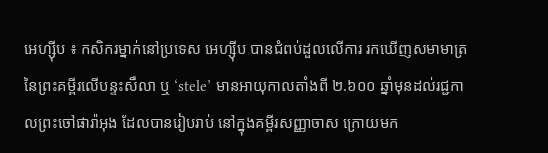អេហ្ស៊ីប ៖ កសិករម្នាក់នៅប្រទេស អេហ្ស៊ីប បានជំពប់ដួលលើការ រកឃើញសមាមាត្រ នៃព្រះគម្ពីរលើបន្ទះសឹលា ឬ ‘stele’ មានអាយុកាលតាំងពី ២.៦០០ ឆ្នាំមុនដល់រជ្ជកាលព្រះចៅផារ៉ាអុង ដែលបានរៀបរាប់ នៅក្នុងគម្ពីរសញ្ញាចាស ក្រោយមក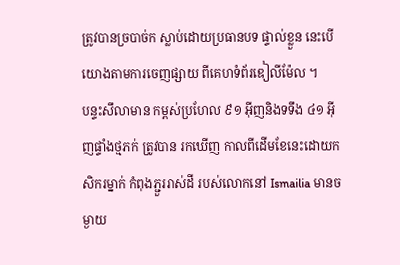ត្រូវបានច្របាច់ក ស្លាប់ដោយប្រធានបទ ផ្ទាល់ខ្លួន នេះបើយោងតាមការចេញផ្សាយ ពីគេហទំព័រឌៀលីម៉ែល ។
បន្ទះសឹលាមាន កម្ពស់ប្រហែល ៩១ អ៊ីញនិងទទឹង ៤១ អ៊ីញផ្ទាំងថ្មភក់ ត្រូវបាន រកឃើញ កាលពីដើមខែនេះដោយកសិករម្នាក់ កំពុងភ្ជួររាស់ដី របស់លោកនៅ Ismailia មានចម្ងាយ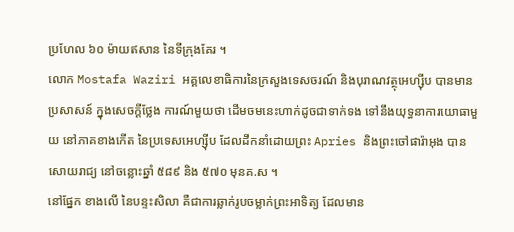ប្រហែល ៦០ ម៉ាយឥសាន នៃទីក្រុងគែរ ។
លោក Mostafa Waziri អគ្គលេខាធិការនៃក្រសួងទេសចរណ៍ និងបុរាណវត្ថុអេហ្ស៊ីប បានមានប្រសាសន៍ ក្នុងសេចក្តីថ្លែង ការណ៍មួយថា ដើមចមនេះហាក់ដូចជាទាក់ទង ទៅនឹងយុទ្ធនាការយោធាមួយ នៅភាគខាងកើត នៃប្រទេសអេហ្ស៊ីប ដែលដឹកនាំដោយព្រះ Apries និងព្រះចៅផារ៉ាអុង បានសោយរាជ្យ នៅចន្លោះឆ្នាំ ៥៨៩ និង ៥៧០ មុនគ.ស ។
នៅផ្នែក ខាងលើ នៃបន្ទះសិលា គឺជាការឆ្លាក់រូបចម្លាក់ព្រះអាទិត្យ ដែលមាន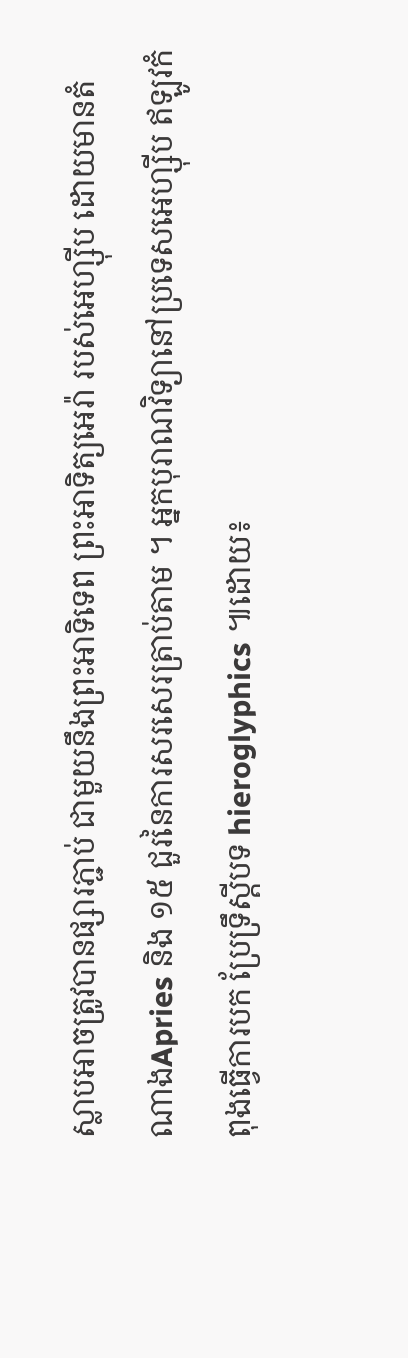ស្លាបអាចត្រូវបានផ្សារភ្ជាប់ ជាមួយនឹងព្រះអាទិទេព ព្រះអាទិត្យអេរ៉ា របស់អេហ្ស៊ីប ដោយមានតំណាងApries និង ១៥ ជួរនៃការសរសេរត្រាប់តាម ។ អ្នកបុរាណវិទ្យានៅប្រទេសអេហ្ស៊ីប ឥឡូវកំពុងធ្វើការបក ប្រែទ្រឹស្តីបទ hieroglyphics ៕ដោយ៖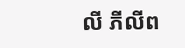លី ភីលីព